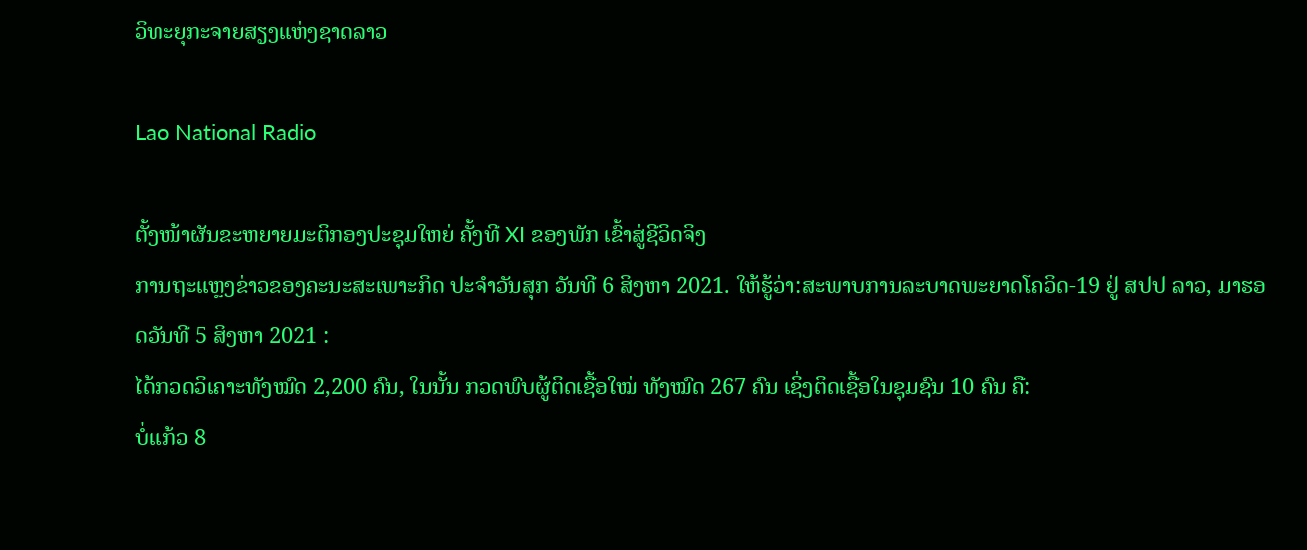ວິທະຍຸກະຈາຍສຽງແຫ່ງຊາດລາວ

Lao National Radio

ຕັ້ງໜ້າຜັນຂະຫຍາຍມະຕິກອງປະຊຸມໃຫຍ່ ຄັ້ງທີ XI ຂອງພັກ ເຂົ້າສູ່ຊີວິດຈິງ
ການຖະແຫຼງຂ່າວຂອງຄະນະສະເພາະກິດ ປະຈຳວັນສຸກ ວັນທີ 6 ສິງຫາ 2021. ໃຫ້ຮູ້ວ່າ:ສະພາບການລະບາດພະຍາດໂຄວິດ-19 ຢູ່ ສປປ ລາວ, ມາຮອດວັນທີ 5 ສິງຫາ 2021 :
ໄດ້ກວດວິເຄາະທັງໝົດ 2,200 ຄົນ, ໃນນັ້ນ ກວດພົບຜູ້ຕິດເຊື້ອໃໝ່ ທັງໝົດ 267 ຄົນ ເຊິ່ງຕິດເຊື້ອໃນຊຸມຊົນ 10 ຄົນ ຄື:
ບໍ່ແກ້ວ 8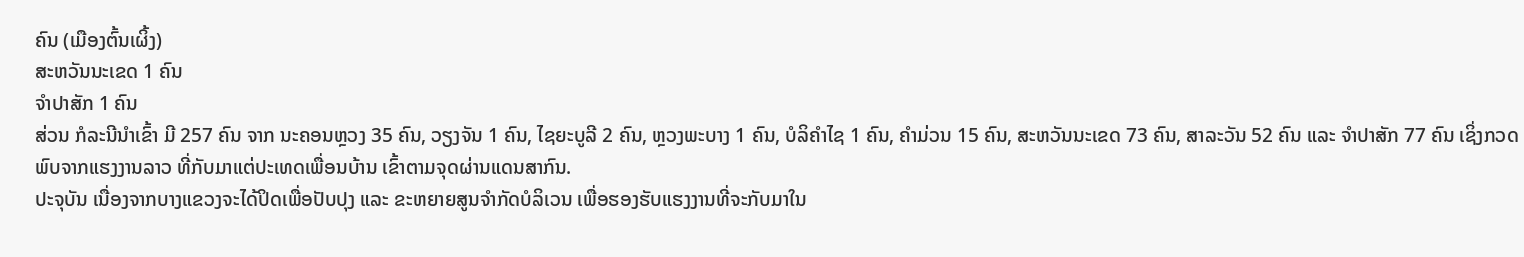ຄົນ (ເມືອງຕົ້ນເຜິ້ງ)
ສະຫວັນນະເຂດ 1 ຄົນ
ຈຳປາສັກ 1 ຄົນ
ສ່ວນ ກໍລະນີນໍາເຂົ້າ ມີ 257 ຄົນ ຈາກ ນະຄອນຫຼວງ 35 ຄົນ, ວຽງຈັນ 1 ຄົນ, ໄຊຍະບູລີ 2 ຄົນ, ຫຼວງພະບາງ 1 ຄົນ, ບໍລິຄຳໄຊ 1 ຄົນ, ຄຳມ່ວນ 15 ຄົນ, ສະຫວັນນະເຂດ 73 ຄົນ, ສາລະວັນ 52 ຄົນ ແລະ ຈຳປາສັກ 77 ຄົນ ເຊິ່ງກວດພົບຈາກແຮງງານລາວ ທີ່ກັບມາແຕ່ປະເທດເພື່ອນບ້ານ ເຂົ້າຕາມຈຸດຜ່ານແດນສາກົນ.
ປະຈຸບັນ ເນື່ອງຈາກບາງແຂວງຈະໄດ້ປິດເພື່ອປັບປຸງ ແລະ ຂະຫຍາຍສູນຈຳກັດບໍລິເວນ ເພື່ອຮອງຮັບແຮງງານທີ່ຈະກັບມາໃນ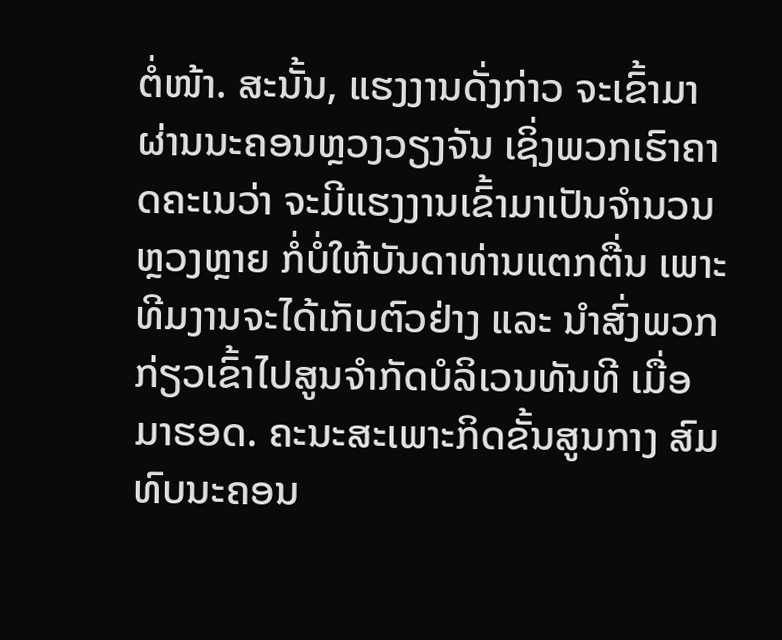ຕໍ່ໜ້າ. ສະນັ້ນ, ແຮງງານດັ່ງກ່າວ ຈະເຂົ້າມາຜ່ານນະຄອນຫຼວງວຽງຈັນ ເຊິ່ງພວກເຮົາຄາດຄະເນວ່າ ຈະມີແຮງງານເຂົ້າມາເປັນຈຳນວນຫຼວງຫຼາຍ ກໍ່ບໍ່ໃຫ້ບັນດາທ່ານແຕກຕື່ນ ເພາະທີມງານຈະໄດ້ເກັບຕົວຢ່າງ ແລະ ນຳສົ່ງພວກກ່ຽວເຂົ້າໄປສູນຈຳກັດບໍລິເວນທັນທີ ເມື່ອມາຮອດ. ຄະນະສະເພາະກິດຂັ້ນສູນກາງ ສົມທົບນະຄອນ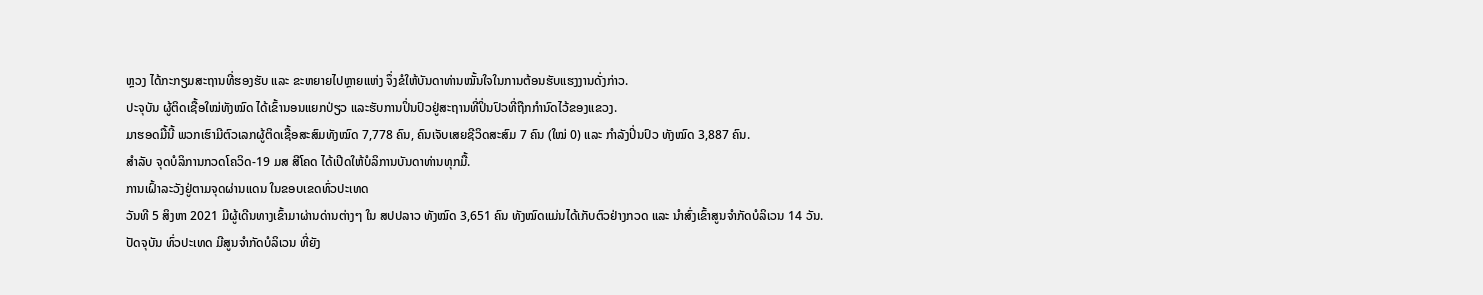ຫຼວງ ໄດ້ກະກຽມສະຖານທີ່ຮອງຮັບ ແລະ ຂະຫຍາຍໄປຫຼາຍແຫ່ງ ຈຶ່ງຂໍໃຫ້ບັນດາທ່ານໝັ້ນໃຈໃນການຕ້ອນຮັບແຮງງານດັ່ງກ່າວ.
ປະຈຸບັນ ຜູ້ຕິດເຊື້ອໃໝ່ທັງໝົດ ໄດ້ເຂົ້ານອນແຍກປ່ຽວ ແລະຮັບການປິ່ນປົວຢູ່ສະຖານທີ່ປິ່ນປົວທີ່ຖືກກຳນົດໄວ້ຂອງແຂວງ.
ມາຮອດມື້ນີ້ ພວກເຮົາມີຕົວເລກຜູ້ຕິດເຊື້ອສະສົມທັງໝົດ 7,778 ຄົນ, ຄົນເຈັບເສຍຊີວິດສະສົມ 7 ຄົນ (ໃໝ່ 0) ແລະ ກໍາລັງປິ່ນປົວ ທັງໝົດ 3,887 ຄົນ.
ສຳລັບ ຈຸດບໍລິການກວດໂຄວິດ-19 ມສ ສີໂຄດ ໄດ້ເປີດໃຫ້ບໍລິການບັນດາທ່ານທຸກມື້.
ການເຝົ້າລະວັງຢູ່ຕາມຈຸດຜ່ານແດນ ໃນຂອບເຂດທົ່ວປະເທດ
ວັນທີ 5 ສິງຫາ 2021 ມີຜູ້ເດີນທາງເຂົ້າມາຜ່ານດ່ານຕ່າງໆ ໃນ ສປປລາວ ທັງໝົດ 3,651 ຄົນ ທັງໝົດແມ່ນໄດ້ເກັບຕົວຢ່າງກວດ ແລະ ນຳສົ່ງເຂົ້າສູນຈຳກັດບໍລິເວນ 14 ວັນ.
ປັດຈຸບັນ ທົ່ວປະເທດ ມີສູນຈຳກັດບໍລິເວນ ທີ່ຍັງ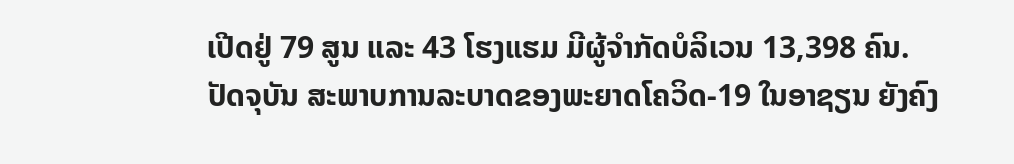ເປີດຢູ່ 79 ສູນ ແລະ 43 ໂຮງແຮມ ມີຜູ້ຈຳກັດບໍລິເວນ 13,398 ຄົນ.
ປັດຈຸບັນ ສະພາບການລະບາດຂອງພະຍາດໂຄວິດ-19 ໃນອາຊຽນ ຍັງຄົງ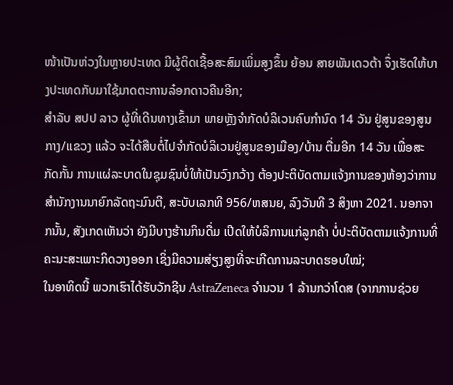ໜ້າເປັນຫ່ວງໃນຫຼາຍປະເທດ ມີຜູ້ຕິດເຊື້ອສະສົມເພິ່ມສູງຂຶ້ນ ຍ້ອນ ສາຍພັນເດວຕ້າ ຈຶ່ງເຮັດໃຫ້ບາງປະເທດກັບມາໃຊ້ມາດຕະການລ໋ອກດາວຄືນອີກ;
ສຳລັບ ສປປ ລາວ ຜູ້ທີ່ເດີນທາງເຂົ້າມາ ພາຍຫຼັງຈຳກັດບໍລິເວນຄົບກຳນົດ 14 ວັນ ຢູ່ສູນຂອງສູນກາງ/ແຂວງ ແລ້ວ ຈະໄດ້ສືບຕໍ່ໄປຈຳກັດບໍລິເວນຢູ່ສູນຂອງເມືອງ/ບ້ານ ຕື່ມອີກ 14 ວັນ ເພື່ອສະກັດກັ້ນ ການແຜ່ລະບາດໃນຊຸມຊົນບໍ່ໃຫ້ເປັນວົງກວ້າງ ຕ້ອງປະຕິບັດຕາມແຈ້ງການຂອງຫ້ອງວ່າການສຳນັກງານນາຍົກລັດຖະມົນຕີ, ສະບັບເລກທີ 956/ຫສນຍ, ລົງວັນທີ 3 ສິງຫາ 2021. ນອກຈາກນັ້ນ, ສັງເກດເຫັນວ່າ ຍັງມີບາງຮ້ານກິນດື່ມ ເປີດໃຫ້ບໍລິການແກ່ລູກຄ້າ ບໍ່ປະຕິບັດຕາມແຈ້ງການທີ່ຄະນະສະເພາະກິດວາງອອກ ເຊິ່ງມີຄວາມສ່ຽງສູງທີ່ຈະເກີດການລະບາດຮອບໃໝ່;
ໃນອາທິດນີ້ ພວກເຮົາໄດ້ຮັບວັກຊີນ AstraZeneca ຈຳນວນ 1 ລ້ານກວ່າໂດສ (ຈາກການຊ່ວຍ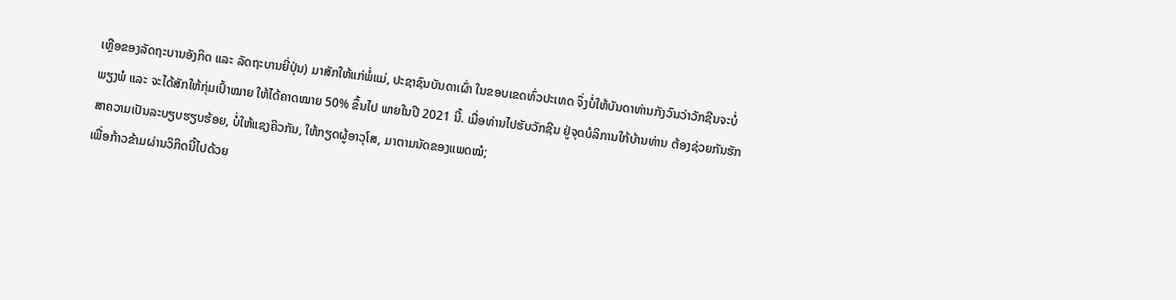ເຫຼືອຂອງລັດຖະບານອັງກິດ ແລະ ລັດຖະບານຍີ່ປຸ່ນ) ມາສັກໃຫ້ແກ່ພໍ່ແມ່, ປະຊາຊົນບັນດາເຜົ່າ ໃນຂອບເຂດທົ່ວປະເທດ ຈຶ່ງບໍ່ໃຫ້ບັນດາທ່ານກັງວົນວ່າວັກຊີນຈະບໍ່ພຽງພໍ ແລະ ຈະໄດ້ສັກໃຫ້ກຸ່ມເປົ້າໝາຍ ໃຫ້ໄດ້ຄາດໝາຍ 50% ຂຶ້ນໄປ ພາຍໃນປີ 2021 ນີ້. ເມື່ອທ່ານໄປຮັບວັກຊີນ ຢູ່ຈຸດບໍລິການໃກ້ບ້ານທ່ານ ຕ້ອງຊ່ວຍກັນຮັກສາຄວາມເປັນລະບຽບຮຽບຮ້ອຍ, ບໍ່ໃຫ້ແຊງຄິວກັນ, ໃຫ້ກຽດຜູ້ອາວຸໂສ, ມາຕາມນັດຂອງແພດໝໍ;
ເພື່ອກ້າວຂ້າມຜ່ານວິກິດນີ້ໄປດ້ວຍ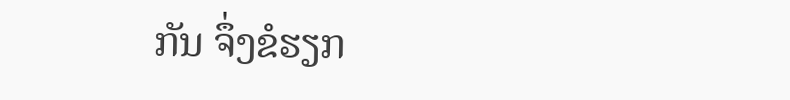ກັນ ຈຶ່ງຂໍຮຽກ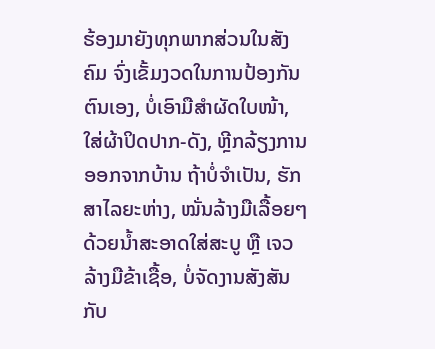ຮ້ອງມາຍັງທຸກພາກສ່ວນໃນສັງຄົມ ຈົ່ງເຂັ້ມງວດໃນການປ້ອງກັນຕົນເອງ, ບໍ່ເອົາມືສຳຜັດໃບໜ້າ, ໃສ່ຜ້າປິດປາກ-ດັງ, ຫຼີກລ້ຽງການອອກຈາກບ້ານ ຖ້າບໍ່ຈຳເປັນ, ຮັກສາໄລຍະຫ່າງ, ໝັ່ນລ້າງມືເລື້ອຍໆດ້ວຍນ້ຳສະອາດໃສ່ສະບູ ຫຼື ເຈວລ້າງມືຂ້າເຊື້ອ, ບໍ່ຈັດງານສັງສັນກັບ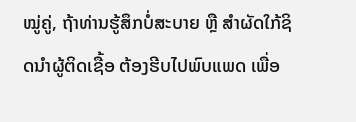ໝູ່ຄູ່, ຖ້າທ່ານຮູ້ສຶກບໍ່ສະບາຍ ຫຼື ສຳຜັດໃກ້ຊິດນຳຜູ້ຕິດເຊື້ອ ຕ້ອງຮີບໄປພົບແພດ ເພື່ອ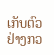ເກັບຕົວຢ່າງກວ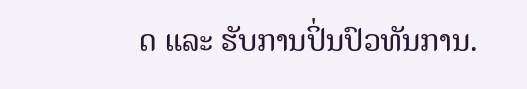ດ ແລະ ຮັບການປິ່ນປົວທັນການ.